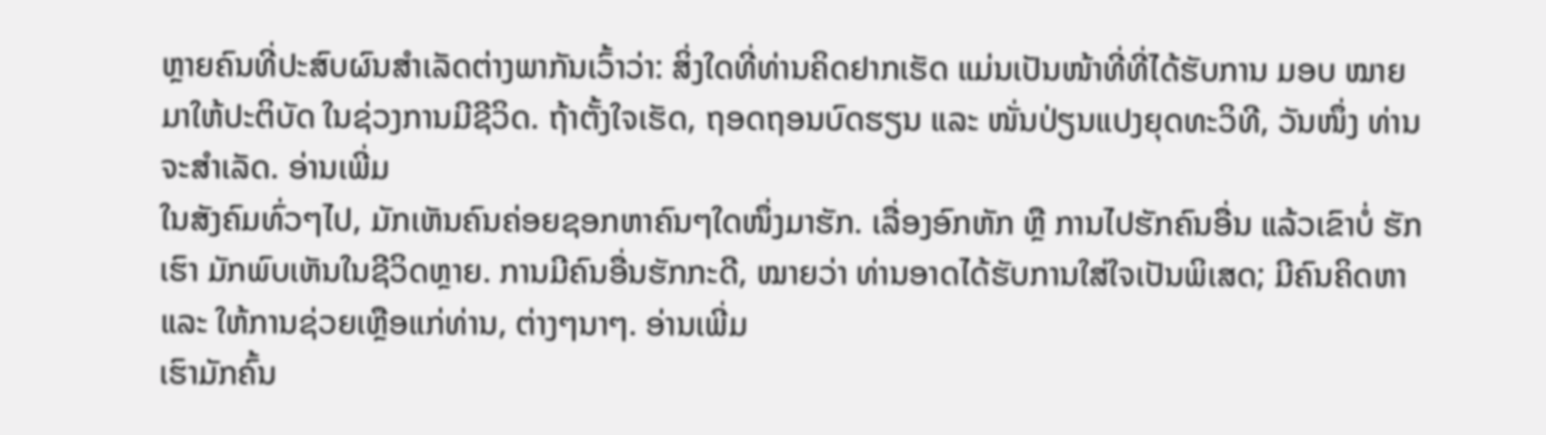ຫຼາຍຄົນທີ່ປະສົບຜົນສຳເລັດຕ່າງພາກັນເວົ້າວ່າ: ສິ່ງໃດທີ່ທ່ານຄິດຢາກເຮັດ ແມ່ນເປັນໜ້າທີ່ທີ່ໄດ້ຮັບການ ມອບ ໝາຍ ມາໃຫ້ປະຕິບັດ ໃນຊ່ວງການມີຊີວິດ. ຖ້າຕັ້ງໃຈເຮັດ, ຖອດຖອນບົດຮຽນ ແລະ ໜັ່ນປ່ຽນແປງຍຸດທະວິທີ, ວັນໜຶ່ງ ທ່ານຈະສຳເລັດ. ອ່ານເພີ່ມ
ໃນສັງຄົມທົ່ວໆໄປ, ມັກເຫັນຄົນຄ່ອຍຊອກຫາຄົນໆໃດໜຶ່ງມາຮັກ. ເລື່ອງອົກຫັກ ຫຼື ການໄປຮັກຄົນອື່ນ ແລ້ວເຂົາບໍ່ ຮັກເຮົາ ມັກພົບເຫັນໃນຊີວິດຫຼາຍ. ການມີຄົນອື່ນຮັກກະດີ, ໝາຍວ່າ ທ່ານອາດໄດ້ຮັບການໃສ່ໃຈເປັນພິເສດ; ມີຄົນຄິດຫາ ແລະ ໃຫ້ການຊ່ວຍເຫຼືອແກ່ທ່ານ, ຕ່າງໆນາໆ. ອ່ານເພີ່ມ
ເຮົາມັກຄົ້ນ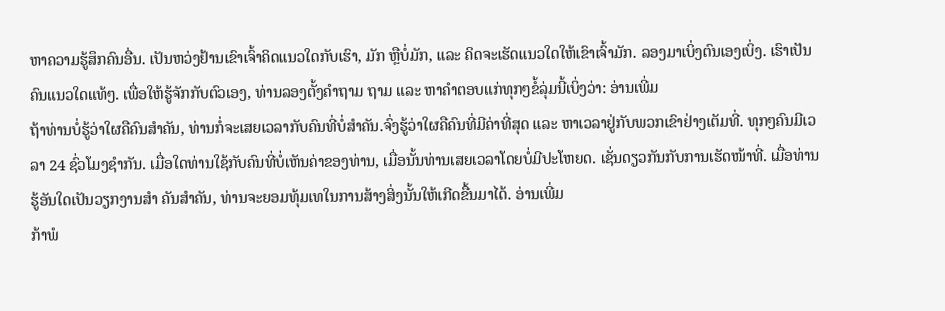ຫາຄວາມຮູ້ສຶກຄົນອື່ນ. ເປັນຫວ່ງຢ້ານເຂົາເຈົ້າຄິດແນວໃດກັບເຮົາ, ມັກ ຫຼືບໍ່ມັກ, ແລະ ຄິດຈະເຮັດແນວໃດໃຫ້ເຂົາເຈົ້າມັກ. ລອງມາເບິ່ງຕົນເອງເບິ່ງ. ເຮົາເປັນຄົນແນວໃດແທ້ໆ. ເພື່ອໃຫ້ຮູ້ຈັກກັບຕົວເອງ, ທ່ານລອງຕັ້ງຄຳຖາມ ຖາມ ແລະ ຫາຄຳຕອບແກ່ທຸກໆຂໍ້ລຸ່ມນີ້ເບິ່ງວ່າ: ອ່ານເພີ່ມ
ຖ້າທ່ານບໍ່ຮູ້ວ່າໃຜຄືຄົນສຳຄັນ, ທ່ານກໍ່ຈະເສຍເວລາກັບຄົນທີ່ບໍ່ສຳຄັນ.ຈົ່ງຮູ້ວ່າໃຜຄືຄົນທີ່ມີຄ່າທີ່ສຸດ ແລະ ຫາເວລາຢູ່ກັບພວກເຂົາຢ່າງເຕັມທີ່. ທຸກໆຄົນມີເວລາ 24 ຊົ່ວໂມງຊຳກັນ. ເມື່ອໃດທ່ານໃຊ້ກັບຄົນທີ່ບໍ່ເຫັນຄ່າຂອງທ່ານ, ເມື່ອນັ້ນທ່ານເສຍເວລາໂດຍບໍ່ມີປະໂຫຍດ. ເຊັ່ນດຽວກັນກັບການເຮັດໜ້າທີ່. ເມື່ອທ່ານຮູ້ອັນໃດເປັນວຽກງານສຳ ຄັນສຳຄັນ, ທ່ານຈະຍອມທຸ້ມເທໃນການສ້າງສິ່ງນັ້ນໃຫ້ເກີດຂື້ນມາໄດ້. ອ່ານເພີ່ມ
ກ້າພໍ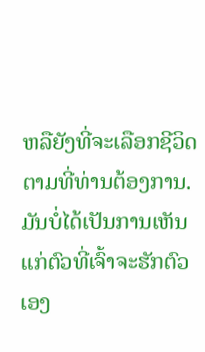ຫລືຍັງທີ່ຈະເລືອກຊີວິດຕາມທີ່ທ່ານຕ້ອງການ. ມັນບໍ່ໄດ້ເປັນການເຫັນແກ່ຕົວທີ່ເຈົ້າຈະຮັກຕົວເອງ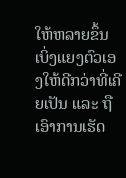ໃຫ້ຫລາຍຂຶ້ນ ເບິ່ງແຍງຕົວເອງໃຫ້ດີກວ່າທີ່ເຄີຍເປັນ ແລະ ຖືເອົາການເຮັດ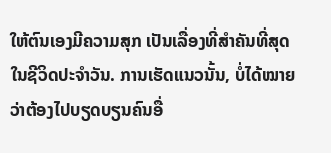ໃຫ້ຕົນເອງມີຄວາມສຸກ ເປັນເລື່ອງທີ່ສຳຄັນທີ່ສຸດ ໃນຊີວິດປະຈຳວັນ. ການເຮັດແນວນັ້ນ, ບໍ່ໄດ້ໝາຍວ່າຕ້ອງໄປບຽດບຽນຄົນອື່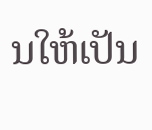ນໃຫ້ເປັນ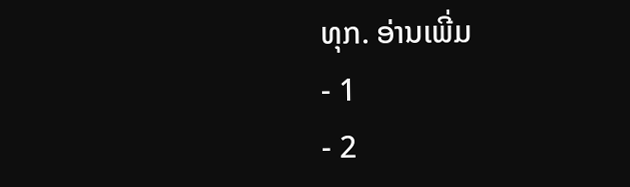ທຸກ. ອ່ານເພີ່ມ
- 1
- 2